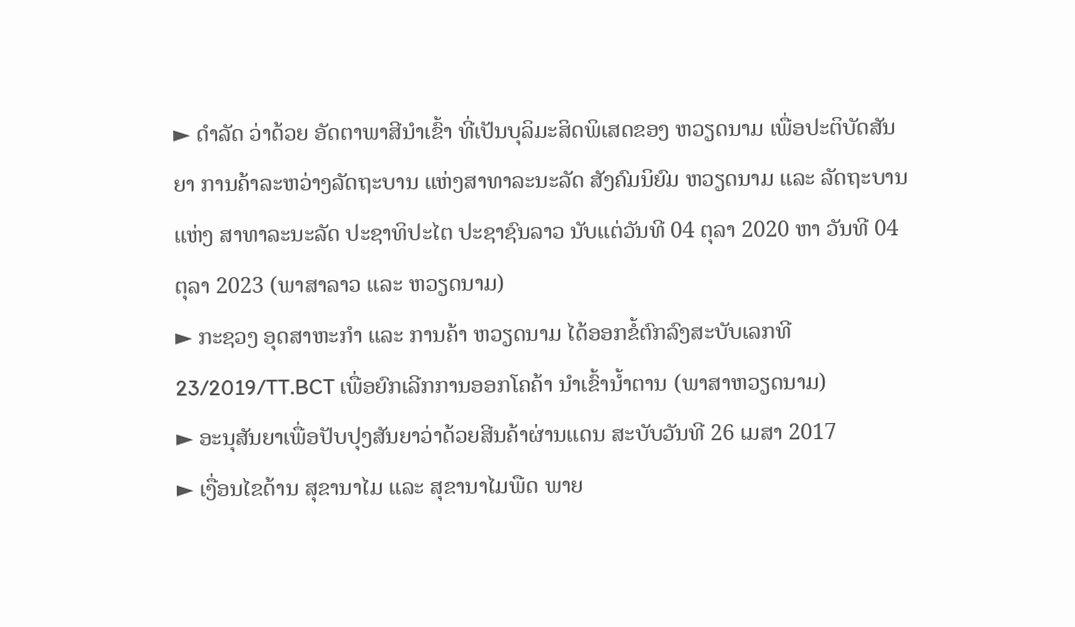► ດຳລັດ ວ່າດ້ວຍ ອັດຕາພາສີນຳເຂົ້າ ທີ່ເປັນບຸລິມະສິດພິເສດຂອງ ຫວຽດນາມ ເພື່ອປະຕິບັດສັນຍາ ການຄ້າລະຫວ່າງລັດຖະບານ ແຫ່ງສາທາລະນະລັດ ສັງຄົມນິຍົມ ຫວຽດນາມ ແລະ ລັດຖະບານ ແຫ່ງ ສາທາລະນະລັດ ປະຊາທິປະໄຕ ປະຊາຊົນລາວ ນັບແຕ່ວັນທີ 04 ຕຸລາ 2020 ຫາ ວັນທີ 04 ຕຸລາ 2023 (ພາສາລາວ ແລະ ຫວຽດນາມ)
► ກະຊວງ ອຸດສາຫະກໍາ ແລະ ການຄ້າ ຫວຽດນາມ ໄດ້ອອກຂໍ້ຕົກລົງສະບັບເລກທີ 23/2019/TT.BCT ເພື່ອຍົກເລີກການອອກໂຄຄ້າ ນໍາເຂົ້ານໍ້າຕານ (ພາສາຫວຽດນາມ)
► ອະນຸສັນຍາເພື່ອປັບປຸງສັນຍາວ່າດ້ວຍສີນຄ້າຜ່ານແດນ ສະບັບວັນທີ 26 ເມສາ 2017
► ເງື່ອນໄຂດ້ານ ສຸຂານາໄມ ແລະ ສຸຂານາໄມພືດ ພາຍ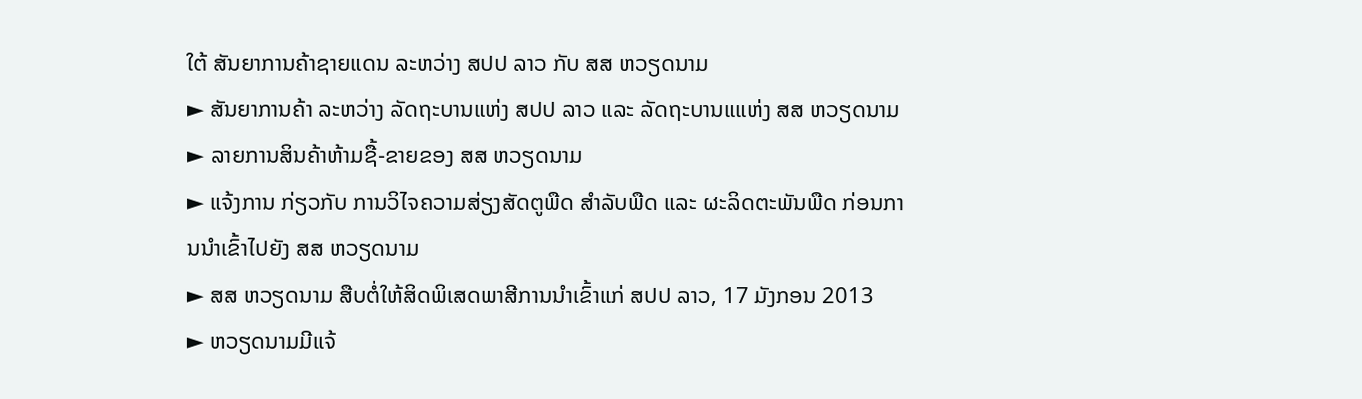ໃຕ້ ສັນຍາການຄ້າຊາຍແດນ ລະຫວ່າງ ສປປ ລາວ ກັບ ສສ ຫວຽດນາມ
► ສັນຍາການຄ້າ ລະຫວ່າງ ລັດຖະບານແຫ່ງ ສປປ ລາວ ແລະ ລັດຖະບານແແຫ່ງ ສສ ຫວຽດນາມ
► ລາຍການສິນຄ້າຫ້າມຊື້-ຂາຍຂອງ ສສ ຫວຽດນາມ
► ແຈ້ງການ ກ່ຽວກັບ ການວິໄຈຄວາມສ່ຽງສັດຕູພືດ ສຳລັບພືດ ແລະ ຜະລິດຕະພັນພືດ ກ່ອນການນຳເຂົ້າໄປຍັງ ສສ ຫວຽດນາມ
► ສສ ຫວຽດນາມ ສືບຕໍ່ໃຫ້ສິດພິເສດພາສີການນຳເຂົ້າແກ່ ສປປ ລາວ, 17 ມັງກອນ 2013
► ຫວຽດນາມມີແຈ້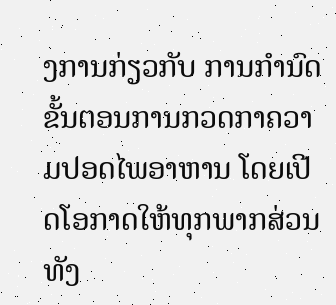ງການກ່ຽວກັບ ການກຳນົດຂັ້ນຕອນການກວດກາຄວາມປອດໄພອາຫານ ໂດຍເປີດໂອກາດໃຫ້ທຸກພາກສ່ວນທັງ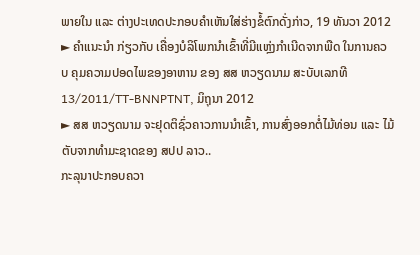ພາຍໃນ ແລະ ຕ່າງປະເທດປະກອບຄຳເຫັນໃສ່ຮ່າງຂໍ້ຕົກດັ່ງກ່າວ, 19 ທັນວາ 2012
► ຄຳແນະນຳ ກ່ຽວກັບ ເຄື່ອງບໍລິໂພກນຳເຂົ້າທີ່ມີແຫຼ່ງກຳເນີດຈາກພືດ ໃນການຄວບ ຄຸມຄວາມປອດໄພຂອງອາຫານ ຂອງ ສສ ຫວຽດນາມ ສະບັບເລກທີ 13/2011/TT-BNNPTNT, ມິຖຸນາ 2012
► ສສ ຫວຽດນາມ ຈະຢຸດຕິຊົ່ວຄາວການນໍາເຂົ້າ, ການສົ່ງອອກຕໍ່ໄມ້ທ່ອນ ແລະ ໄມ້ຕັບຈາກທໍາມະຊາດຂອງ ສປປ ລາວ..
ກະລຸນາປະກອບຄວາ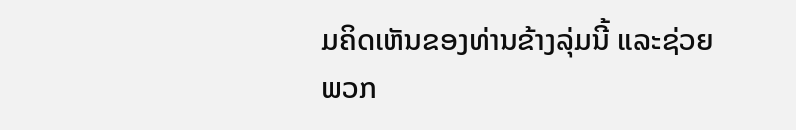ມຄິດເຫັນຂອງທ່ານຂ້າງລຸ່ມນີ້ ແລະຊ່ວຍພວກ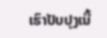ເຮົາປັບປຸງເນື້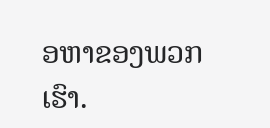ອຫາຂອງພວກເຮົາ.